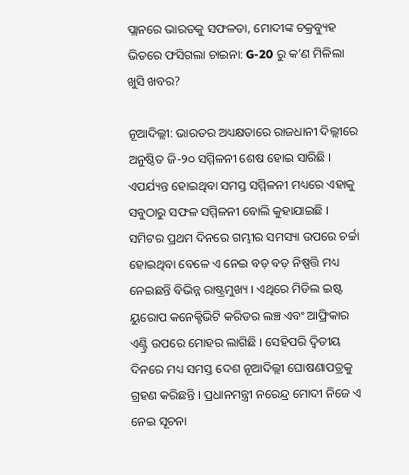ପ୍ଲାନରେ ଭାରତକୁ ସଫଳତା, ମୋଦୀଙ୍କ ଚକ୍ରବ୍ୟୁହ ଭିତରେ ଫସିଗଲା ଚାଇନା: G-20 ରୁ କ’ଣ ମିଳିଲା ଖୁସି ଖବର?

ନୂଆଦିଲ୍ଲୀ: ଭାରତର ଅଧ୍ୟକ୍ଷତାରେ ରାଜଧାନୀ ଦିଲ୍ଲୀରେ ଅନୁଷ୍ଠିତ ଜି-୨୦ ସମ୍ମିଳନୀ ଶେଷ ହୋଇ ସାରିଛି । ଏପର୍ଯ୍ୟନ୍ତ ହୋଇଥିବା ସମସ୍ତ ସମ୍ମିଳନୀ ମଧ୍ୟରେ ଏହାକୁ ସବୁଠାରୁ ସଫଳ ସମ୍ମିଳନୀ ବୋଲି କୁହାଯାଇଛି । ସମିଟର ପ୍ରଥମ ଦିନରେ ଗମ୍ଭୀର ସମସ୍ୟା ଉପରେ ଚର୍ଚ୍ଚା ହୋଇଥିବା ବେଳେ ଏ ନେଇ ବଡ଼ ବଡ଼ ନିଷ୍ପତ୍ତି ମଧ୍ୟ ନେଇଛନ୍ତି ବିଭିନ୍ନ ରାଷ୍ଟ୍ରମୁଖ୍ୟ । ଏଥିରେ ମିଡିଲ ଇଷ୍ଟ ୟୁରୋପ କନେକ୍ଟିଭିଟି କରିଡର ଲଞ୍ଚ ଏବଂ ଆଫ୍ରିକାର ଏଣ୍ଟ୍ରି ଉପରେ ମୋହର ଲାଗିଛି । ସେହିପରି ଦ୍ୱିତୀୟ ଦିନରେ ମଧ୍ୟ ସମସ୍ତ ଦେଶ ନୂଆଦିଲ୍ଲୀ ଘୋଷଣାପତ୍ରକୁ ଗ୍ରହଣ କରିଛନ୍ତି । ପ୍ରଧାନମନ୍ତ୍ରୀ ନରେନ୍ଦ୍ର ମୋଦୀ ନିଜେ ଏ ନେଇ ସୂଚନା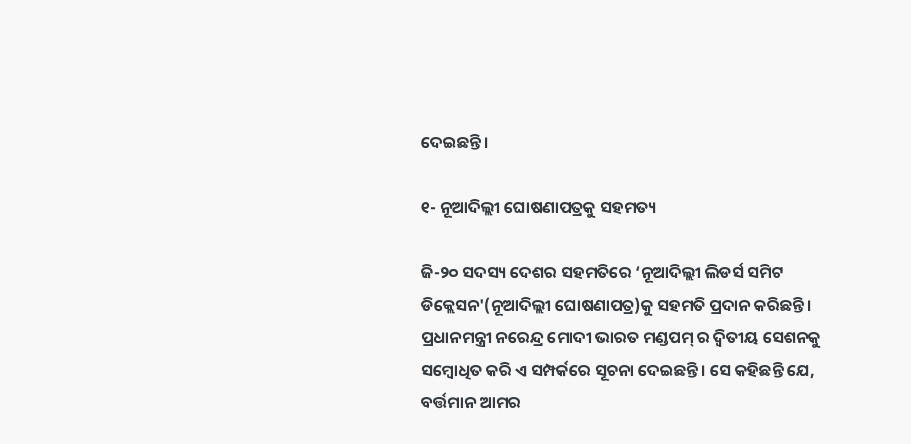ଦେଇଛନ୍ତି ।

୧- ନୂଆଦିଲ୍ଲୀ ଘୋଷଣାପତ୍ରକୁ ସହମତ୍ୟ

ଜି-୨୦ ସଦସ୍ୟ ଦେଶର ସହମତିରେ ‘ନୂଆଦିଲ୍ଲୀ ଲିଡର୍ସ ସମିଟ ଡିକ୍ଲେସନ'(ନୂଆଦିଲ୍ଲୀ ଘୋଷଣାପତ୍ର)କୁ ସହମତି ପ୍ରଦାନ କରିଛନ୍ତି । ପ୍ରଧାନମନ୍ତ୍ରୀ ନରେନ୍ଦ୍ର ମୋଦୀ ଭାରତ ମଣ୍ଡପମ୍ ର ଦ୍ୱିତୀୟ ସେଶନକୁ ସମ୍ବୋଧିତ କରି ଏ ସମ୍ପର୍କରେ ସୂଚନା ଦେଇଛନ୍ତି । ସେ କହିଛନ୍ତି ଯେ, ବର୍ତ୍ତମାନ ଆମର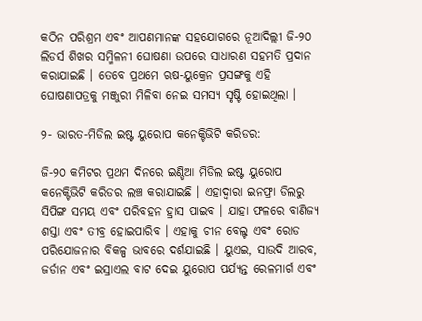କଠିନ ପରିଶ୍ରମ ଏବଂ ଆପଣମାନଙ୍କ ସହଯୋଗରେ ନୂଆଦିଲ୍ଲୀ ଜି-୨୦ ଲିଡର୍ସ ଶିଖର ସମ୍ମିଳନୀ ଘୋଷଣା ଉପରେ ସାଧାରଣ ସହମତି ପ୍ରଦାନ କରାଯାଇଛି । ତେବେ ପ୍ରଥମେ ଋଷ-ୟୁକ୍ରେନ ପ୍ରସଙ୍ଗକୁ ଏହି ଘୋଷଣାପତ୍ରକୁ ମଞ୍ଜୁରୀ ମିଳିବା ନେଇ ସମସ୍ୟ ସୃଷ୍ଟି ହୋଇଥିଲା ।

୨- ଭାରତ-ମିଡିଲ ଇଷ୍ଟ ୟୁରୋପ କନେକ୍ଟିଭିଟି କରିଡର:

ଜି-୨୦ କମିଟର ପ୍ରଥମ ଦିନରେ ଇଣ୍ଡିଆ ମିଡିଲ ଇଷ୍ଟ ୟୁରୋପ କନେକ୍ଟିଭିଟି କରିଡର ଲଞ୍ଚ କରାଯାଇଛି । ଏହାଦ୍ୱାରା ଇନଫ୍ରା ଡିଲରୁ ସିପିଙ୍ଗ ସମୟ ଏବଂ ପରିବହନ ହ୍ରାସ ପାଇବ । ଯାହା ଫଳରେ ବାଣିଜ୍ୟ ଶସ୍ତା ଏବଂ ତୀବ୍ର ହୋଇପାରିବ । ଏହାକୁ ଚୀନ ବେଲ୍ଟ ଏବଂ ରୋଡ ପରିଯୋଜନାର ବିକଳ୍ପ ଭାବରେ ଦର୍ଶଯାଇଛି । ୟୁଏଇ, ସାଉଦି ଆରବ, ଜର୍ଡାନ ଏବଂ ଇସ୍ରାଏଲ ବାଟ ଦେଇ ୟୁରୋପ ପର୍ଯ୍ୟନ୍ତ ରେଳମାର୍ଗ ଏବଂ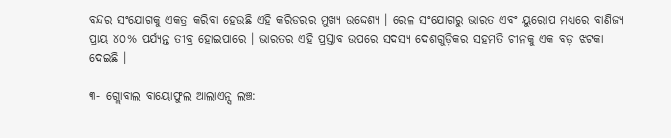ବନ୍ଦର ସଂଯୋଗକୁ ଏକତ୍ର କରିବା ହେଉଛି ଏହି କରିଡରର ମୁଖ୍ୟ ଉଦ୍ଦେଶ୍ୟ । ରେଳ ସଂଯୋଗରୁ ଭାରତ ଏବଂ ୟୁରୋପ ମଧ୍ୟରେ ବାଣିଜ୍ୟ ପ୍ରାୟ ୪୦% ପର୍ଯ୍ୟନ୍ତ ତୀବ୍ର ହୋଇପାରେ । ଭାରତର ଏହି ପ୍ରସ୍ତାବ ଉପରେ ସଦସ୍ୟ ଦେଶଗୁଡ଼ିକର ସହମତି ଚୀନକୁ ଏକ ବଡ଼ ଝଟକା ଦେଇଛି ।

୩- ଗ୍ଲୋବାଲ ବାୟୋଫୁଲ ଆଲାଏନ୍ସ ଲଞ୍ଚ: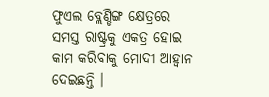ଫୁଏଲ ବ୍ଲେଣ୍ଡିଙ୍ଗ କ୍ଷେତ୍ରରେ ସମସ୍ତ ରାଷ୍ଟ୍ରକୁ ଏକତ୍ର ହୋଇ କାମ କରିବାକୁ ମୋଦୀ ଆହ୍ୱାନ ଦେଇଛନ୍ତି ।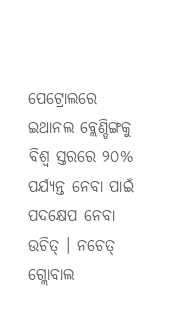ପେଟ୍ରୋଲରେ ଇଥାନଲ ବ୍ଲେଣ୍ଡିଙ୍ଗକୁ ବିଶ୍ୱ ସ୍ତରରେ ୨୦% ପର୍ଯ୍ୟନ୍ତ ନେବା ପାଇଁ ପଦକ୍ଷେପ ନେବା ଉଚିତ୍ । ନଚେତ୍ ଗ୍ଲୋବାଲ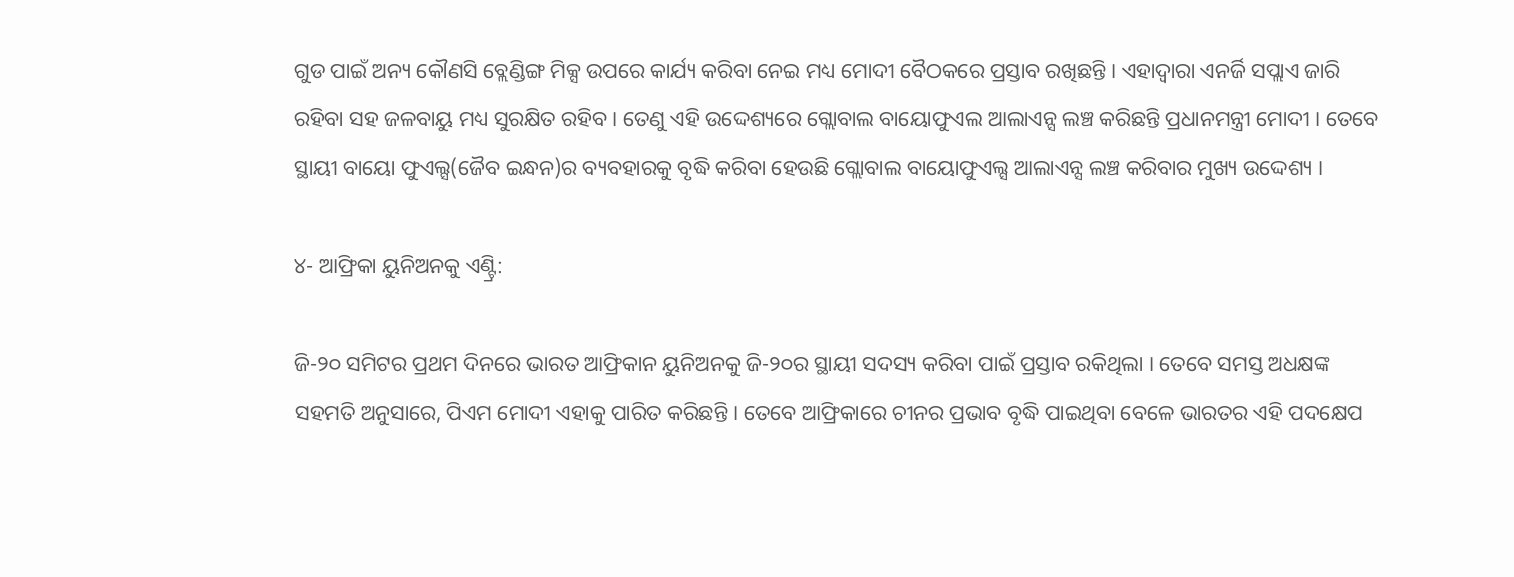ଗୁଡ ପାଇଁ ଅନ୍ୟ କୌଣସି ବ୍ଲେଣ୍ଡିଙ୍ଗ ମିକ୍ସ ଉପରେ କାର୍ଯ୍ୟ କରିବା ନେଇ ମଧ୍ୟ ମୋଦୀ ବୈଠକରେ ପ୍ରସ୍ତାବ ରଖିଛନ୍ତି । ଏହାଦ୍ୱାରା ଏନର୍ଜି ସପ୍ଲାଏ ଜାରି ରହିବା ସହ ଜଳବାୟୁ ମଧ୍ୟ ସୁରକ୍ଷିତ ରହିବ । ତେଣୁ ଏହି ଉଦ୍ଦେଶ୍ୟରେ ଗ୍ଲୋବାଲ ବାୟୋଫୁଏଲ ଆଲାଏନ୍ସ ଲଞ୍ଚ କରିଛନ୍ତି ପ୍ରଧାନମନ୍ତ୍ରୀ ମୋଦୀ । ତେବେ ସ୍ଥାୟୀ ବାୟୋ ଫୁଏଲ୍ସ(ଜୈବ ଇନ୍ଧନ)ର ବ୍ୟବହାରକୁ ବୃଦ୍ଧି କରିବା ହେଉଛି ଗ୍ଲୋବାଲ ବାୟୋଫୁଏଲ୍ସ ଆଲାଏନ୍ସ ଲଞ୍ଚ କରିବାର ମୁଖ୍ୟ ଉଦ୍ଦେଶ୍ୟ ।

୪- ଆଫ୍ରିକା ୟୁନିଅନକୁ ଏଣ୍ଟ୍ରି:

ଜି-୨୦ ସମିଟର ପ୍ରଥମ ଦିନରେ ଭାରତ ଆଫ୍ରିକାନ ୟୁନିଅନକୁ ଜି-୨୦ର ସ୍ଥାୟୀ ସଦସ୍ୟ କରିବା ପାଇଁ ପ୍ରସ୍ତାବ ରକିଥିଲା । ତେବେ ସମସ୍ତ ଅଧକ୍ଷଙ୍କ ସହମତି ଅନୁସାରେ, ପିଏମ ମୋଦୀ ଏହାକୁ ପାରିତ କରିଛନ୍ତି । ତେବେ ଆଫ୍ରିକାରେ ଚୀନର ପ୍ରଭାବ ବୃଦ୍ଧି ପାଇଥିବା ବେଳେ ଭାରତର ଏହି ପଦକ୍ଷେପ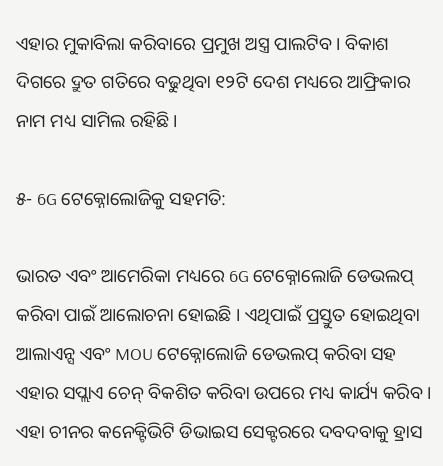ଏହାର ମୁକାବିଲା କରିବାରେ ପ୍ରମୁଖ ଅସ୍ତ୍ର ପାଲଟିବ । ବିକାଶ ଦିଗରେ ଦ୍ରୁତ ଗତିରେ ବଢୁଥିବା ୧୨ଟି ଦେଶ ମଧ୍ୟରେ ଆଫ୍ରିକାର ନାମ ମଧ୍ୟ ସାମିଲ ରହିଛି ।

୫- 6G ଟେକ୍ନୋଲୋଜିକୁ ସହମତି:

ଭାରତ ଏବଂ ଆମେରିକା ମଧ୍ୟରେ 6G ଟେକ୍ନୋଲୋଜି ଡେଭଲପ୍ କରିବା ପାଇଁ ଆଲୋଚନା ହୋଇଛି । ଏଥିପାଇଁ ପ୍ରସ୍ତୁତ ହୋଇଥିବା ଆଲାଏନ୍ସ ଏବଂ MOU ଟେକ୍ନୋଲୋଜି ଡେଭଲପ୍ କରିବା ସହ ଏହାର ସପ୍ଲାଏ ଚେନ୍ ବିକଶିତ କରିବା ଉପରେ ମଧ୍ୟ କାର୍ଯ୍ୟ କରିବ । ଏହା ଚୀନର କନେକ୍ଟିଭିଟି ଡିଭାଇସ ସେକ୍ଟରରେ ଦବଦବାକୁ ହ୍ରାସ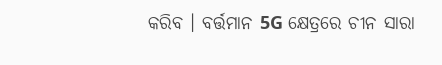କରିବ । ବର୍ତ୍ତମାନ 5G କ୍ଷେତ୍ରରେ ଚୀନ ସାରା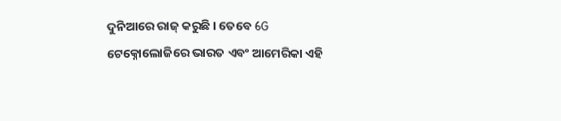ଦୁନିଆରେ ରାଜ୍ କରୁଛି । ତେବେ 6G ଟେକ୍ନୋଲୋଜିରେ ଭାରତ ଏବଂ ଆମେରିକା ଏହି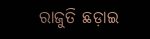ରାଜୁତି ଛଡ଼ାଇ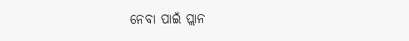ନେବା ପାଇଁ ପ୍ଲାନ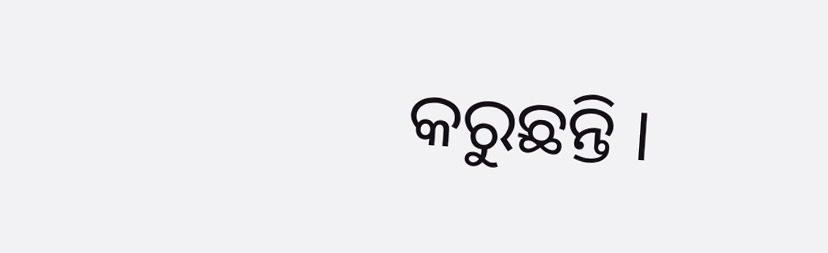କରୁଛନ୍ତି ।